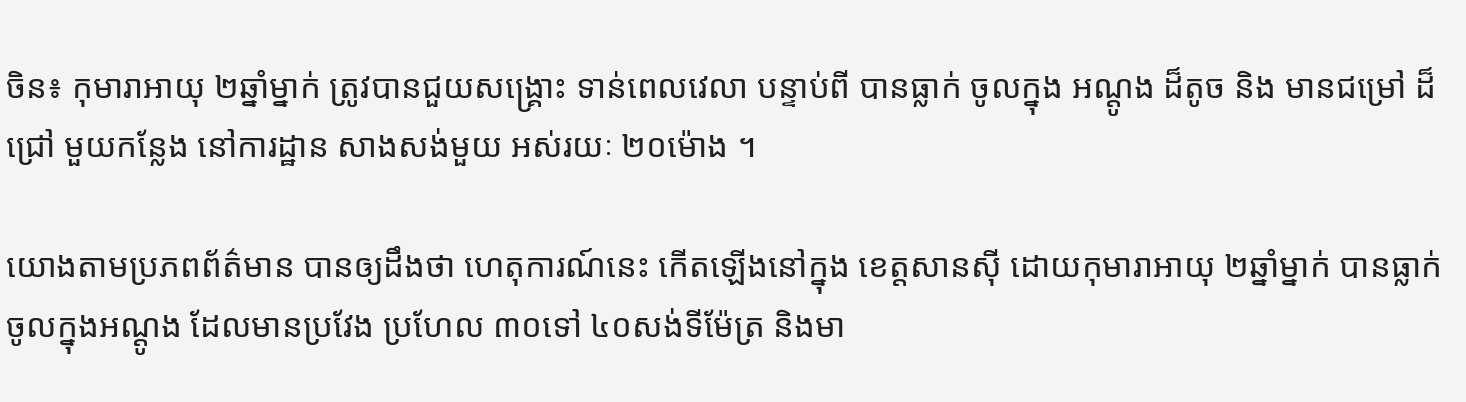ចិន៖ កុមារាអាយុ ២ឆ្នាំម្នាក់ ត្រូវបានជួយសង្គ្រោះ ទាន់ពេលវេលា បន្ទាប់ពី បានធ្លាក់ ចូលក្នុង អណ្តូង ដ៏តូច និង មានជម្រៅ ដ៏ជ្រៅ មួយកន្លែង នៅការដ្ឋាន សាងសង់មួយ អស់រយៈ ២០ម៉ោង ។

យោងតាមប្រភពព័ត៌មាន បានឲ្យដឹងថា ហេតុការណ៍នេះ កើតឡើងនៅក្នុង ខេត្តសានស៊ី ដោយកុមារាអាយុ ២ឆ្នាំម្នាក់ បានធ្លាក់ ចូលក្នុងអណ្តូង ដែលមានប្រវែង ប្រហែល ៣០ទៅ ៤០សង់ទីម៉ែត្រ និងមា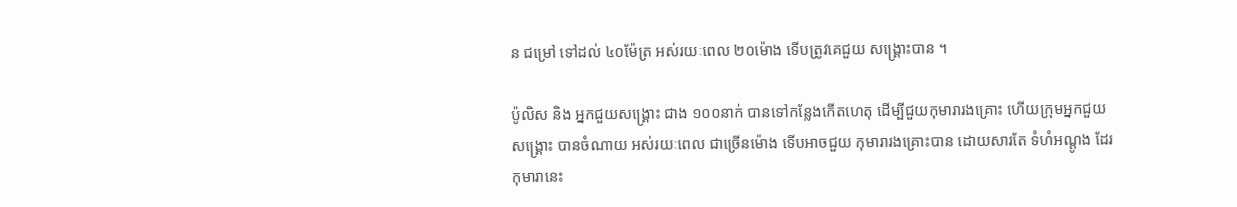ន ជម្រៅ ទៅដល់ ៤០ម៉ែត្រ អស់រយៈពេល ២០ម៉ោង ទើបត្រូវគេជួយ សង្គ្រោះបាន ។

ប៉ូលិស និង អ្នកជួយសង្គ្រោះ ជាង ១០០នាក់ បានទៅកន្លែងកើតហេតុ ដើម្បីជួយកុមារារងគ្រោះ ហើយក្រុមអ្នកជួយសង្គ្រោះ បានចំណាយ អស់រយៈពេល ជាច្រើនម៉ោង ទើបអាចជួយ កុមារារងគ្រោះបាន ដោយសារតែ ទំហំអណ្តូង ដែរកុមារានេះ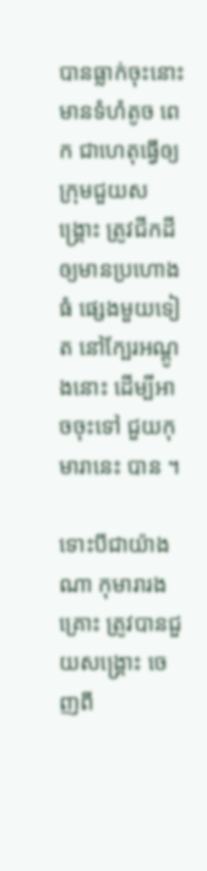បានធ្លាក់ចុះនោះ មានទំហំតូច ពេក ជាហេតុធ្វើឲ្យ ក្រុមជួយសង្គ្រោះ ត្រូវជីកដី ឲ្យមានប្រហោងធំ ផ្សេងមួយទៀត នៅក្បែរអណ្តូងនោះ ដើម្បីអាចចុះទៅ ជួយកុមារានេះ បាន ។

ទោះបីជាយ៉ាងណា កុមារារងគ្រោះ ត្រូវបានជួយសង្គ្រោះ ចេញពី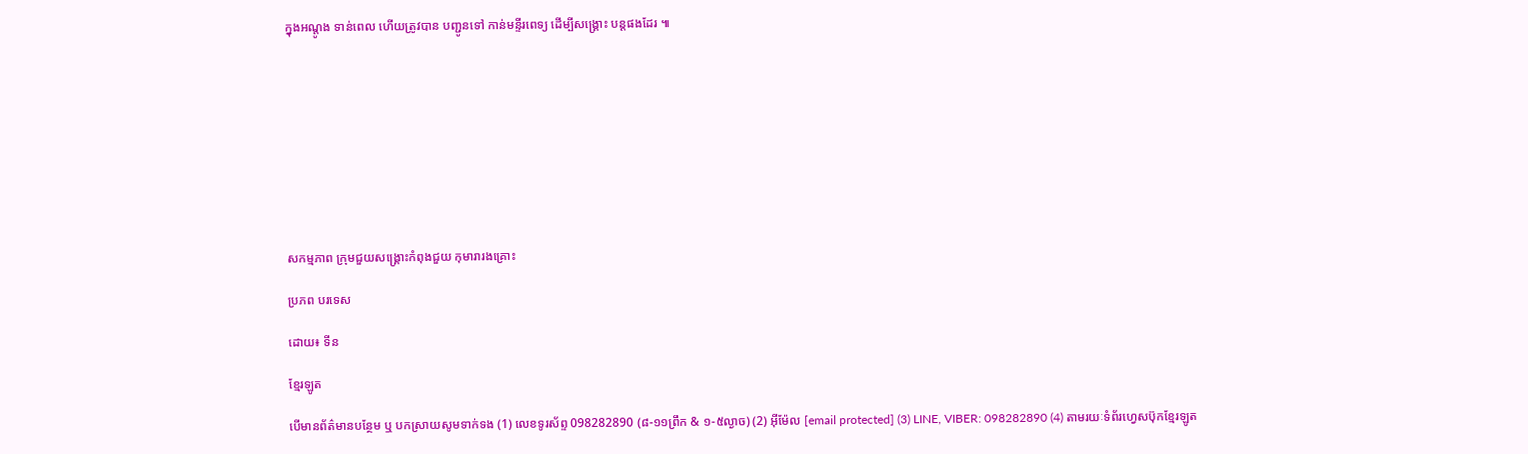ក្នុងអណ្តូង ទាន់ពេល ហើយត្រូវបាន បញ្ជូនទៅ កាន់មន្ទីរពេទ្យ ដើម្បីសង្គ្រោះ បន្តផងដែរ ៕










សកម្មភាព ក្រុមជួយសង្គ្រោះកំពុងជួយ កុមារារងគ្រោះ

ប្រភព បរទេស

ដោយ៖ ទីន

ខ្មែរឡូត

បើមានព័ត៌មានបន្ថែម ឬ បកស្រាយសូមទាក់ទង (1) លេខទូរស័ព្ទ 098282890 (៨-១១ព្រឹក & ១-៥ល្ងាច) (2) អ៊ីម៉ែល [email protected] (3) LINE, VIBER: 098282890 (4) តាមរយៈទំព័រហ្វេសប៊ុកខ្មែរឡូត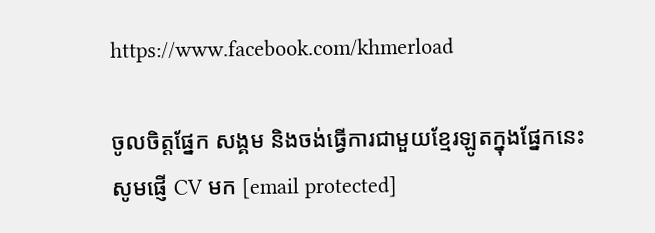https://www.facebook.com/khmerload

ចូលចិត្តផ្នែក សង្គម និងចង់ធ្វើការជាមួយខ្មែរឡូតក្នុងផ្នែកនេះ សូមផ្ញើ CV មក [email protected]